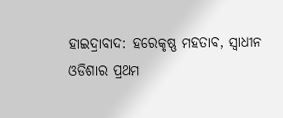ହାଇଦ୍ରାବାଦ: ହରେକୃଷ୍ଣ ମହତାବ, ସ୍ବାଧୀନ ଓଡିଶାର ପ୍ରଥମ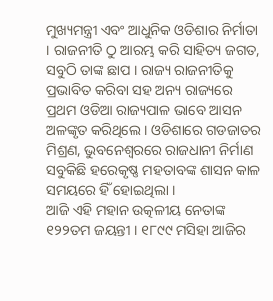ମୁଖ୍ୟମନ୍ତ୍ରୀ ଏବଂ ଆଧୁନିକ ଓଡିଶାର ନିର୍ମାତା । ରାଜନୀତି ଠୁ ଆରମ୍ଭ କରି ସାହିତ୍ୟ ଜଗତ, ସବୁଠି ତାଙ୍କ ଛାପ । ରାଜ୍ୟ ରାଜନୀତିକୁ ପ୍ରଭାବିତ କରିବା ସହ ଅନ୍ୟ ରାଜ୍ୟରେ ପ୍ରଥମ ଓଡିଆ ରାଜ୍ୟପାଳ ଭାବେ ଆସନ ଅଳଙ୍କୃତ କରିଥିଲେ । ଓଡିଶାରେ ଗଡଜାତର ମିଶ୍ରଣ, ଭୁବନେଶ୍ବରରେ ରାଜଧାନୀ ନିର୍ମାଣ ସବୁକିଛି ହରେକୃଷ୍ଣ ମହତାବଙ୍କ ଶାସନ କାଳ ସମୟରେ ହିଁ ହୋଇଥିଲା ।
ଆଜି ଏହି ମହାନ ଉତ୍କଳୀୟ ନେତାଙ୍କ ୧୨୨ତମ ଜୟନ୍ତୀ । ୧୮୯୯ ମସିହା ଆଜିର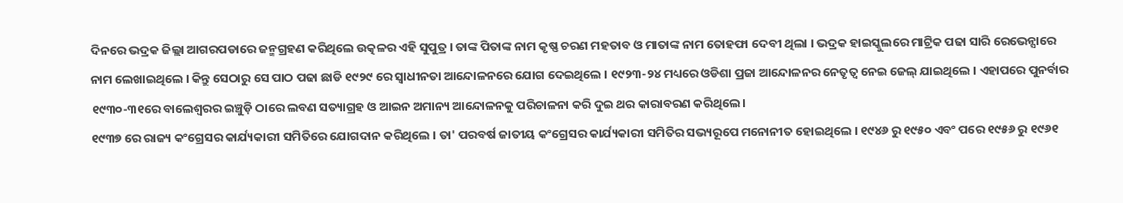ଦିନରେ ଭଦ୍ରକ ଜିଲ୍ଲା ଆଗରପଡାରେ ଜନ୍ମଗ୍ରହଣ କରିଥିଲେ ଉତ୍କଳର ଏହି ସୁପୁତ୍ର । ତାଙ୍କ ପିତାଙ୍କ ନାମ କୃଷ୍ଣ ଚରଣ ମହତାବ ଓ ମାତାଙ୍କ ନାମ ତୋହଫା ଦେବୀ ଥିଲା । ଭଦ୍ରକ ହାଇସ୍କୁଲରେ ମାଟ୍ରିକ ପଢା ସାରି ରେଭେନ୍ସାରେ ନାମ ଲେଖାଇଥିଲେ । କିନ୍ତୁ ସେଠାରୁ ସେ ପାଠ ପଢା ଛାଡି ୧୯୨୯ ରେ ସ୍ବାଧୀନତା ଆନ୍ଦୋଳନରେ ଯୋଗ ଦେଇଥିଲେ । ୧୯୨୩-୨୪ ମଧ୍ୟରେ ଓଡିଶା ପ୍ରଜା ଆନ୍ଦୋଳନର ନେତୃତ୍ବ ନେଇ ଜେଲ୍ ଯାଇଥିଲେ । ଏହାପରେ ପୁନର୍ବାର ୧୯୩୦-୩୧ରେ ବାଲେଶ୍ୱରର ଇଞ୍ଚୁଡ଼ି ଠାରେ ଲବଣ ସତ୍ୟାଗ୍ରହ ଓ ଆଇନ ଅମାନ୍ୟ ଆନ୍ଦୋଳନକୁ ପରିଚାଳନା କରି ଦୁଇ ଥର କାରାବରଣ କରିଥିଲେ ।
୧୯୩୭ ରେ ରାଜ୍ୟ କଂଗ୍ରେସର କାର୍ଯ୍ୟକାରୀ ସମିତିରେ ଯୋଗଦାନ କରିଥିଲେ । ତା' ପରବର୍ଷ ଜାତୀୟ କଂଗ୍ରେସର କାର୍ଯ୍ୟକାରୀ ସମିତିର ସଭ୍ୟରୂପେ ମନୋନୀତ ହୋଇଥିଲେ । ୧୯୪୬ ରୁ ୧୯୫୦ ଏବଂ ପରେ ୧୯୫୬ ରୁ ୧୯୬୧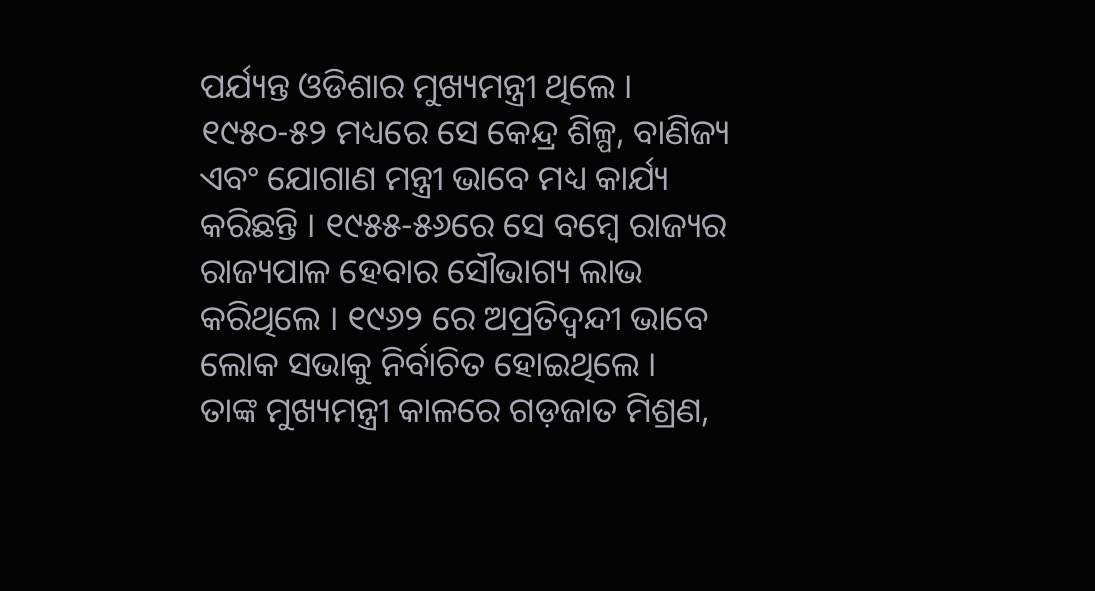ପର୍ଯ୍ୟନ୍ତ ଓଡିଶାର ମୁଖ୍ୟମନ୍ତ୍ରୀ ଥିଲେ । ୧୯୫୦-୫୨ ମଧ୍ୟରେ ସେ କେନ୍ଦ୍ର ଶିଳ୍ପ, ବାଣିଜ୍ୟ ଏବଂ ଯୋଗାଣ ମନ୍ତ୍ରୀ ଭାବେ ମଧ୍ୟ କାର୍ଯ୍ୟ କରିଛନ୍ତି । ୧୯୫୫-୫୬ରେ ସେ ବମ୍ବେ ରାଜ୍ୟର ରାଜ୍ୟପାଳ ହେବାର ସୌଭାଗ୍ୟ ଲାଭ କରିଥିଲେ । ୧୯୬୨ ରେ ଅପ୍ରତିଦ୍ବନ୍ଦୀ ଭାବେ ଲୋକ ସଭାକୁ ନିର୍ବାଚିତ ହୋଇଥିଲେ ।
ତାଙ୍କ ମୁଖ୍ୟମନ୍ତ୍ରୀ କାଳରେ ଗଡ଼ଜାତ ମିଶ୍ରଣ,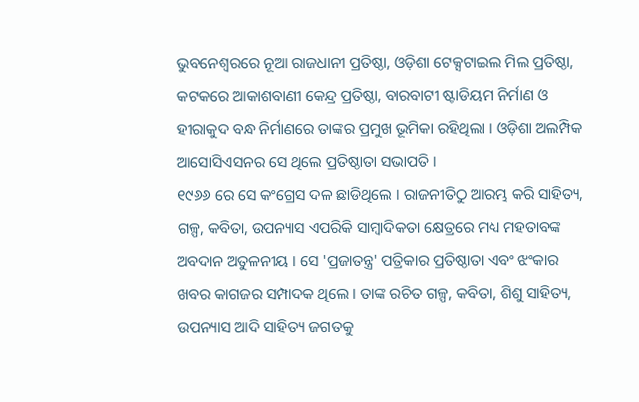ଭୁବନେଶ୍ୱରରେ ନୂଆ ରାଜଧାନୀ ପ୍ରତିଷ୍ଠା, ଓଡ଼ିଶା ଟେକ୍ସଟାଇଲ ମିଲ ପ୍ରତିଷ୍ଠା, କଟକରେ ଆକାଶବାଣୀ କେନ୍ଦ୍ର ପ୍ରତିଷ୍ଠା, ବାରବାଟୀ ଷ୍ଟାଡିୟମ ନିର୍ମାଣ ଓ ହୀରାକୁଦ ବନ୍ଧ ନିର୍ମାଣରେ ତାଙ୍କର ପ୍ରମୁଖ ଭୂମିକା ରହିଥିଲା । ଓଡ଼ିଶା ଅଲମ୍ପିକ ଆସୋସିଏସନର ସେ ଥିଲେ ପ୍ରତିଷ୍ଠାତା ସଭାପତି ।
୧୯୬୬ ରେ ସେ କଂଗ୍ରେସ ଦଳ ଛାଡିଥିଲେ । ରାଜନୀତିଠୁ ଆରମ୍ଭ କରି ସାହିତ୍ୟ, ଗଳ୍ପ, କବିତା, ଉପନ୍ୟାସ ଏପରିକି ସାମ୍ବାଦିକତା କ୍ଷେତ୍ରରେ ମଧ୍ୟ ମହତାବଙ୍କ ଅବଦାନ ଅତୁଳନୀୟ । ସେ 'ପ୍ରଜାତନ୍ତ୍ର' ପତ୍ରିକାର ପ୍ରତିଷ୍ଠାତା ଏବଂ ଝଂକାର ଖବର କାଗଜର ସମ୍ପାଦକ ଥିଲେ । ତାଙ୍କ ରଚିତ ଗଳ୍ପ, କବିତା, ଶିଶୁ ସାହିତ୍ୟ, ଉପନ୍ୟାସ ଆଦି ସାହିତ୍ୟ ଜଗତକୁ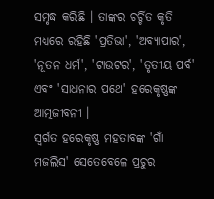ସମୃଦ୍ଧ କରିଛି । ତାଙ୍କର ଚର୍ଚ୍ଚିତ କୃତି ମଧ୍ୟରେ ରହିଛି 'ପ୍ରତିଭା', 'ଅବ୍ୟାପାର', 'ନୂତନ ଧର୍ମ', 'ଟାଉଟର', 'ତୃତୀୟ ପର୍ବ' ଏବଂ 'ସାଧନାର ପଥେ' ହରେକୃଷ୍ଣଙ୍କ ଆତ୍ମଜୀବନୀ ।
ସ୍ବର୍ଗତ ହରେକୃଷ୍ଣ ମହତାବଙ୍କ 'ଗାଁ ମଜଲିସ' ସେତେବେଳେ ପ୍ରଚୁର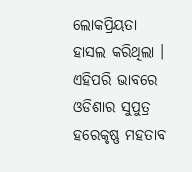ଲୋକପ୍ରିୟତା ହାସଲ କରିଥିଲା । ଏହିପରି ଭାବରେ ଓଡିଶାର ସୁପୁତ୍ର ହରେକୃଷ୍ଣ ମହତାବ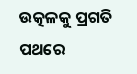ଉତ୍କଳକୁ ପ୍ରଗତି ପଥରେ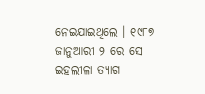ନେଇଯାଇଥିଲେ । ୧୯୮୭ ଜାନୁଆରୀ ୨ ରେ ସେ ଇହଲୀଳା ତ୍ୟାଗ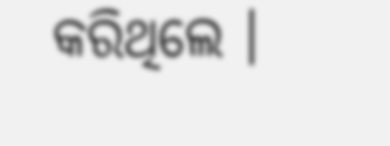କରିଥିଲେ ।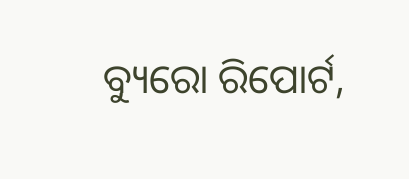ବ୍ୟୁରୋ ରିପୋର୍ଟ,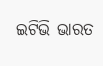ଇଟିଭି ଭାରତ